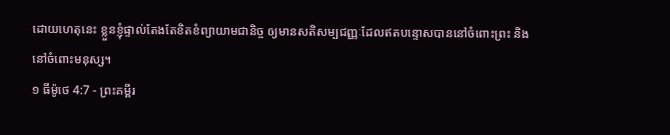ដោយហេតុនេះ ខ្លួនខ្ញុំផ្ទាល់តែងតែខិតខំព្យាយាមជានិច្ច ឲ្យមានសតិសម្បជញ្ញៈដែលឥតបន្ទោសបាននៅចំពោះព្រះ និងនៅចំពោះមនុស្ស។
១ ធីម៉ូថេ 4:7 - ព្រះគម្ពីរ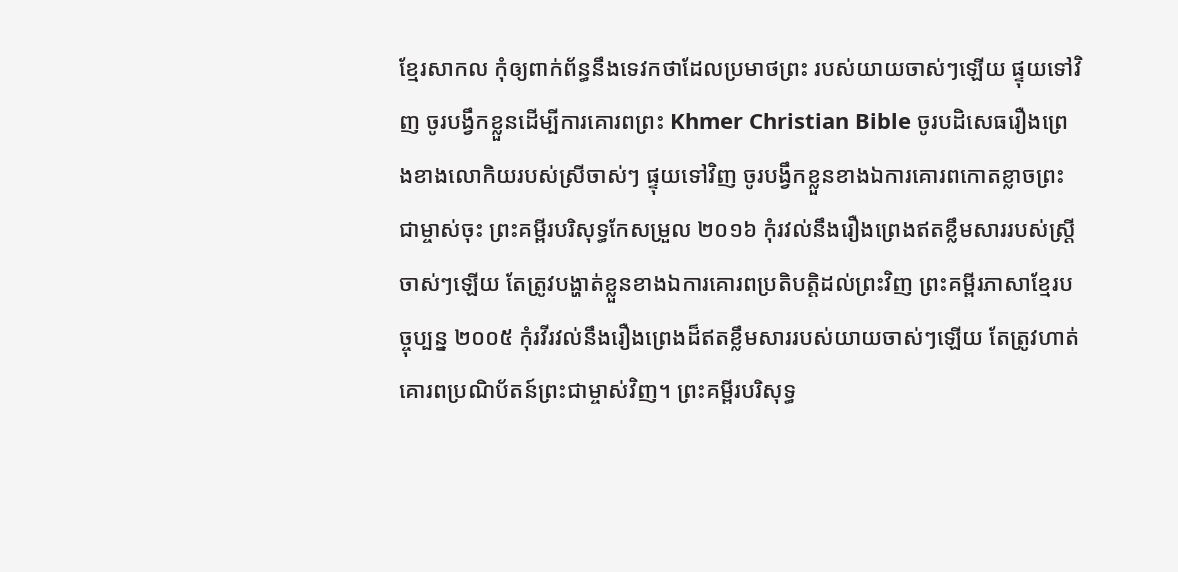ខ្មែរសាកល កុំឲ្យពាក់ព័ន្ធនឹងទេវកថាដែលប្រមាថព្រះ របស់យាយចាស់ៗឡើយ ផ្ទុយទៅវិញ ចូរបង្វឹកខ្លួនដើម្បីការគោរពព្រះ Khmer Christian Bible ចូរបដិសេធរឿងព្រេងខាងលោកិយរបស់ស្រីចាស់ៗ ផ្ទុយទៅវិញ ចូរបង្វឹកខ្លួនខាងឯការគោរពកោតខ្លាចព្រះជាម្ចាស់ចុះ ព្រះគម្ពីរបរិសុទ្ធកែសម្រួល ២០១៦ កុំរវល់នឹងរឿងព្រេងឥតខ្លឹមសាររបស់ស្ត្រីចាស់ៗឡើយ តែត្រូវបង្ហាត់ខ្លួនខាងឯការគោរពប្រតិបត្តិដល់ព្រះវិញ ព្រះគម្ពីរភាសាខ្មែរបច្ចុប្បន្ន ២០០៥ កុំរវីរវល់នឹងរឿងព្រេងដ៏ឥតខ្លឹមសាររបស់យាយចាស់ៗឡើយ តែត្រូវហាត់គោរពប្រណិប័តន៍ព្រះជាម្ចាស់វិញ។ ព្រះគម្ពីរបរិសុទ្ធ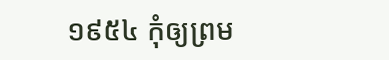១៩៥៤ កុំឲ្យព្រម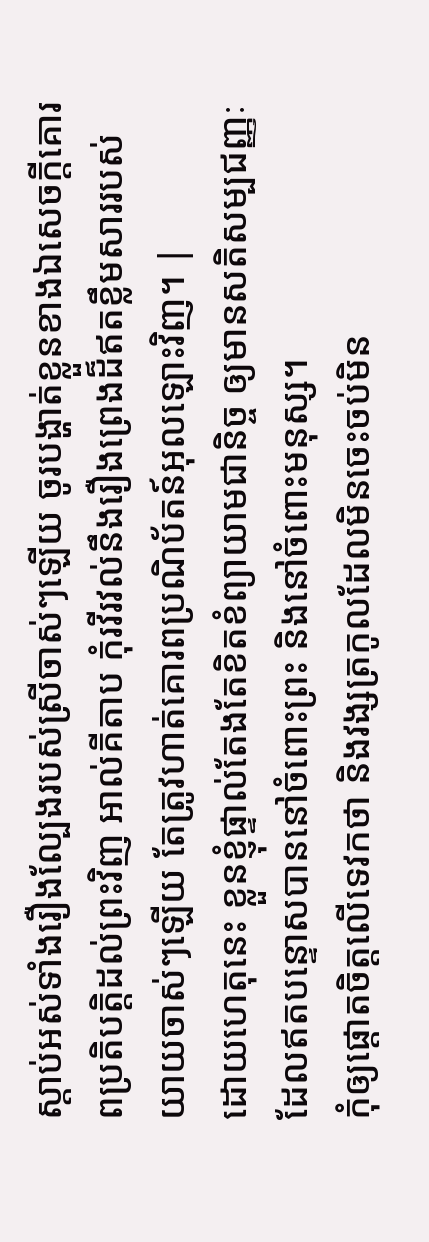ស្តាប់អស់ទាំងរឿងល្បែងរបស់ស្រីចាស់ៗឡើយ ចូរបង្ហាត់ខ្លួនខាងឯសេចក្ដីគោរពប្រតិបត្តិដល់ព្រះវិញ អាល់គីតាប កុំរវីរវល់នឹងរឿងព្រេងដ៏ឥតខ្លឹមសាររបស់យាយចាស់ៗឡើយ តែត្រូវហាត់គោរពប្រណិប័តន៍អុលឡោះវិញ។ |
ដោយហេតុនេះ ខ្លួនខ្ញុំផ្ទាល់តែងតែខិតខំព្យាយាមជានិច្ច ឲ្យមានសតិសម្បជញ្ញៈដែលឥតបន្ទោសបាននៅចំពោះព្រះ និងនៅចំពោះមនុស្ស។
កុំឲ្យផ្ដោតចិត្តលើទេវកថា និងវង្សត្រកូលដែលមិនចេះចប់មិន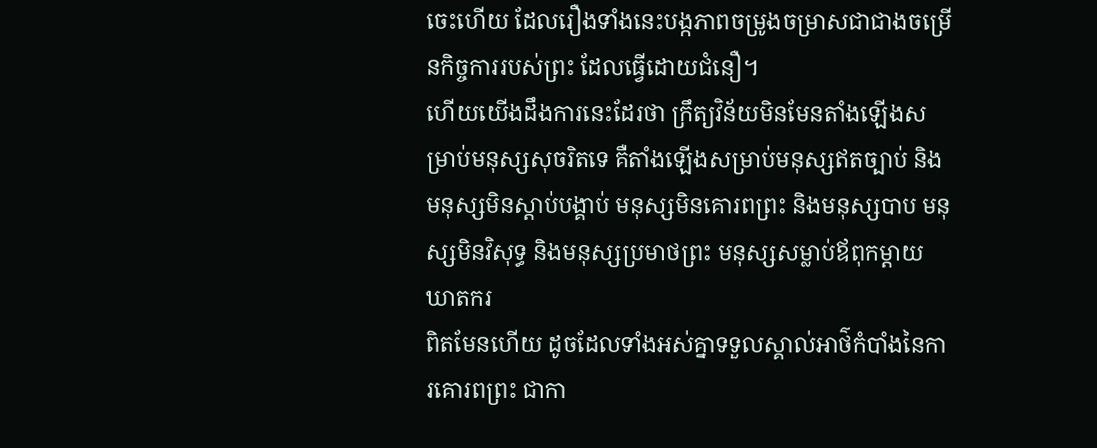ចេះហើយ ដែលរឿងទាំងនេះបង្កភាពចម្រូងចម្រាសជាជាងចម្រើនកិច្ចការរបស់ព្រះ ដែលធ្វើដោយជំនឿ។
ហើយយើងដឹងការនេះដែរថា ក្រឹត្យវិន័យមិនមែនតាំងឡើងសម្រាប់មនុស្សសុចរិតទេ គឺតាំងឡើងសម្រាប់មនុស្សឥតច្បាប់ និងមនុស្សមិនស្ដាប់បង្គាប់ មនុស្សមិនគោរពព្រះ និងមនុស្សបាប មនុស្សមិនវិសុទ្ធ និងមនុស្សប្រមាថព្រះ មនុស្សសម្លាប់ឪពុកម្ដាយ ឃាតករ
ពិតមែនហើយ ដូចដែលទាំងអស់គ្នាទទួលស្គាល់អាថ៌កំបាំងនៃការគោរពព្រះ ជាកា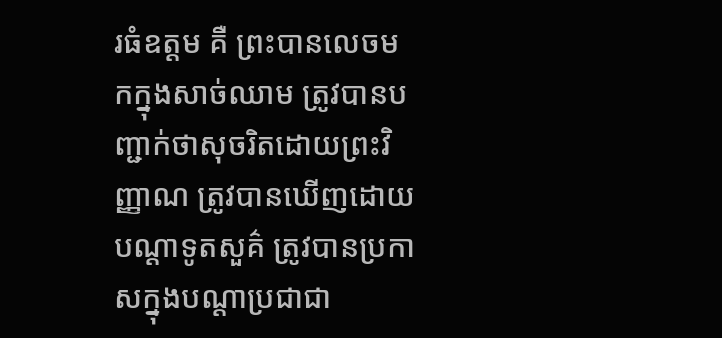រធំឧត្ដម គឺ ព្រះបានលេចមកក្នុងសាច់ឈាម ត្រូវបានបញ្ជាក់ថាសុចរិតដោយព្រះវិញ្ញាណ ត្រូវបានឃើញដោយបណ្ដាទូតសួគ៌ ត្រូវបានប្រកាសក្នុងបណ្ដាប្រជាជា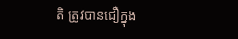តិ ត្រូវបានជឿក្នុង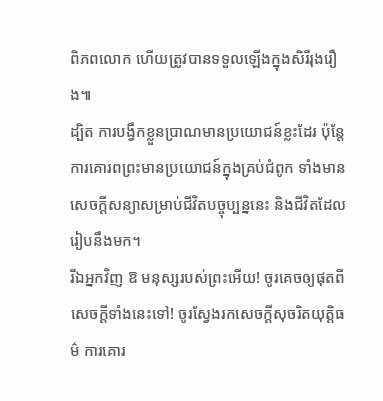ពិភពលោក ហើយត្រូវបានទទួលឡើងក្នុងសិរីរុងរឿង៕
ដ្បិត ការបង្វឹកខ្លួនប្រាណមានប្រយោជន៍ខ្លះដែរ ប៉ុន្តែការគោរពព្រះមានប្រយោជន៍ក្នុងគ្រប់ជំពូក ទាំងមានសេចក្ដីសន្យាសម្រាប់ជីវិតបច្ចុប្បន្ននេះ និងជីវិតដែលរៀបនឹងមក។
រីឯអ្នកវិញ ឱ មនុស្សរបស់ព្រះអើយ! ចូរគេចឲ្យផុតពីសេចក្ដីទាំងនេះទៅ! ចូរស្វែងរកសេចក្ដីសុចរិតយុត្តិធម៌ ការគោរ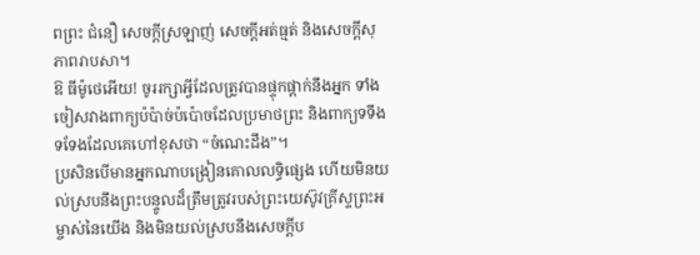ពព្រះ ជំនឿ សេចក្ដីស្រឡាញ់ សេចក្ដីអត់ធ្មត់ និងសេចក្ដីសុភាពរាបសា។
ឱ ធីម៉ូថេអើយ! ចូររក្សាអ្វីដែលត្រូវបានផ្ទុកផ្ដាក់នឹងអ្នក ទាំងចៀសវាងពាក្យប៉ប៉ាច់ប៉ប៉ោចដែលប្រមាថព្រះ និងពាក្យទទឹងទទែងដែលគេហៅខុសថា “ចំណេះដឹង”។
ប្រសិនបើមានអ្នកណាបង្រៀនគោលលទ្ធិផ្សេង ហើយមិនយល់ស្របនឹងព្រះបន្ទូលដ៏ត្រឹមត្រូវរបស់ព្រះយេស៊ូវគ្រីស្ទព្រះអម្ចាស់នៃយើង និងមិនយល់ស្របនឹងសេចក្ដីប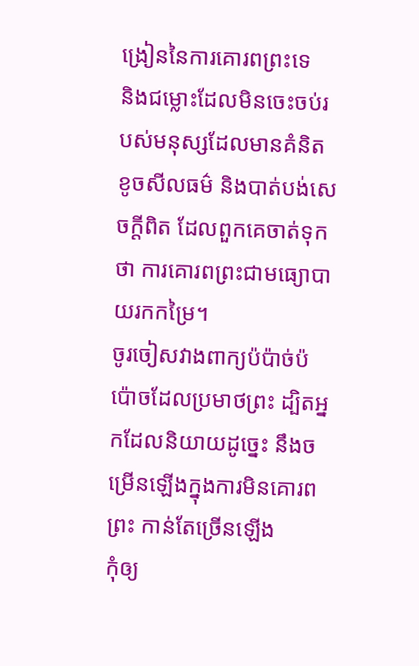ង្រៀននៃការគោរពព្រះទេ
និងជម្លោះដែលមិនចេះចប់របស់មនុស្សដែលមានគំនិតខូចសីលធម៌ និងបាត់បង់សេចក្ដីពិត ដែលពួកគេចាត់ទុកថា ការគោរពព្រះជាមធ្យោបាយរកកម្រៃ។
ចូរចៀសវាងពាក្យប៉ប៉ាច់ប៉ប៉ោចដែលប្រមាថព្រះ ដ្បិតអ្នកដែលនិយាយដូច្នេះ នឹងចម្រើនឡើងក្នុងការមិនគោរពព្រះ កាន់តែច្រើនឡើង
កុំឲ្យ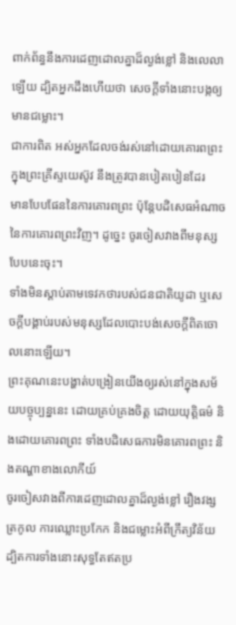ពាក់ព័ន្ធនឹងការដេញដោលគ្នាដ៏ល្ងង់ខ្លៅ និងលេលាឡើយ ដ្បិតអ្នកដឹងហើយថា សេចក្ដីទាំងនោះបង្កឲ្យមានជម្លោះ។
ជាការពិត អស់អ្នកដែលចង់រស់នៅដោយគោរពព្រះក្នុងព្រះគ្រីស្ទយេស៊ូវ នឹងត្រូវបានបៀតបៀនដែរ
មានបែបផែននៃការគោរពព្រះ ប៉ុន្តែបដិសេធអំណាចនៃការគោរពព្រះវិញ។ ដូច្នេះ ចូរចៀសវាងពីមនុស្សបែបនេះចុះ។
ទាំងមិនស្ដាប់តាមទេវកថារបស់ជនជាតិយូដា ឬសេចក្ដីបង្គាប់របស់មនុស្សដែលបោះបង់សេចក្ដីពិតចោលនោះឡើយ។
ព្រះគុណនេះបង្ហាត់បង្រៀនយើងឲ្យរស់នៅក្នុងសម័យបច្ចុប្បន្ននេះ ដោយគ្រប់គ្រងចិត្ត ដោយយុត្តិធម៌ និងដោយគោរពព្រះ ទាំងបដិសេធការមិនគោរពព្រះ និងតណ្ហាខាងលោកីយ៍
ចូរចៀសវាងពីការដេញដោលគ្នាដ៏ល្ងង់ខ្លៅ រឿងវង្សត្រកូល ការឈ្លោះប្រកែក និងជម្លោះអំពីក្រឹត្យវិន័យ ដ្បិតការទាំងនោះសុទ្ធតែឥតប្រ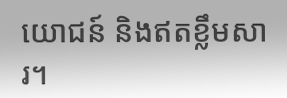យោជន៍ និងឥតខ្លឹមសារ។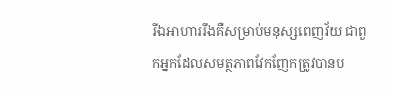រីឯអាហាររឹងគឺសម្រាប់មនុស្សពេញវ័យ ជាពួកអ្នកដែលសមត្ថភាពវែកញែកត្រូវបានប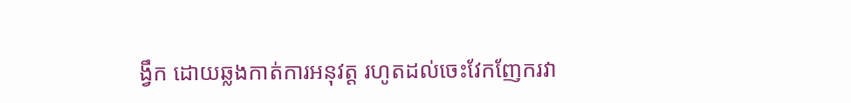ង្វឹក ដោយឆ្លងកាត់ការអនុវត្ត រហូតដល់ចេះវែកញែករវា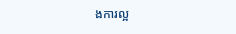ងការល្អ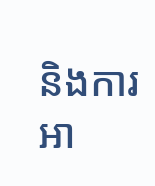និងការអា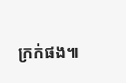ក្រក់ផង៕